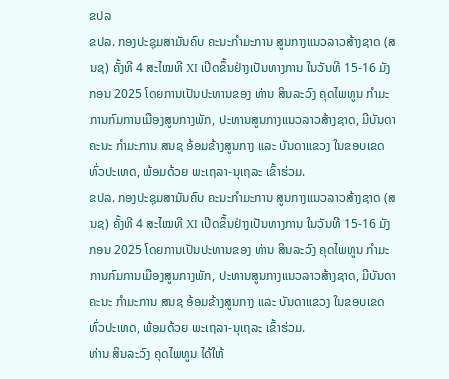ຂປລ
ຂປລ. ກອງປະຊຸມສາມັນຄົບ ຄະນະກໍາມະການ ສູນກາງແນວລາວສ້າງຊາດ (ສນຊ) ຄັ້ງທີ 4 ສະໄໝທີ XI ເປີດຂຶ້ນຢ່າງເປັນທາງການ ໃນວັນທີ 15-16 ມັງກອນ 2025 ໂດຍການເປັນປະທານຂອງ ທ່ານ ສິນລະວົງ ຄຸດໄພທູນ ກຳມະການກົມການເມືອງສູນກາງພັກ, ປະທານສູນກາງແນວລາວສ້າງຊາດ, ມີບັນດາຄະນະ ກຳມະການ ສນຊ ອ້ອມຂ້າງສູນກາງ ແລະ ບັນດາແຂວງ ໃນຂອບເຂດ ທົ່ວປະເທດ, ພ້ອມດ້ວຍ ພະເຖລາ-ນຸເຖລະ ເຂົ້າຮ່ວມ.
ຂປລ. ກອງປະຊຸມສາມັນຄົບ ຄະນະກໍາມະການ ສູນກາງແນວລາວສ້າງຊາດ (ສນຊ) ຄັ້ງທີ 4 ສະໄໝທີ XI ເປີດຂຶ້ນຢ່າງເປັນທາງການ ໃນວັນທີ 15-16 ມັງກອນ 2025 ໂດຍການເປັນປະທານຂອງ ທ່ານ ສິນລະວົງ ຄຸດໄພທູນ ກຳມະການກົມການເມືອງສູນກາງພັກ, ປະທານສູນກາງແນວລາວສ້າງຊາດ, ມີບັນດາຄະນະ ກຳມະການ ສນຊ ອ້ອມຂ້າງສູນກາງ ແລະ ບັນດາແຂວງ ໃນຂອບເຂດ ທົ່ວປະເທດ, ພ້ອມດ້ວຍ ພະເຖລາ-ນຸເຖລະ ເຂົ້າຮ່ວມ.
ທ່ານ ສິນລະວົງ ຄຸດໄພທູນ ໄດ້ໃຫ້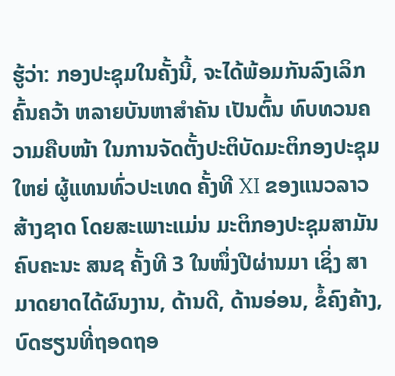ຮູ້ວ່າ: ກອງປະຊຸມໃນຄັ້ງນີ້, ຈະໄດ້ພ້ອມກັນລົງເລິກຄົ້ນຄວ້າ ຫລາຍບັນຫາສຳຄັນ ເປັນຕົ້ນ ທົບທວນຄວາມຄືບໜ້າ ໃນການຈັດຕັ້ງປະຕິບັດມະຕິກອງປະຊຸມໃຫຍ່ ຜູ້ແທນທົ່ວປະເທດ ຄັ້ງທີ XI ຂອງແນວລາວສ້າງຊາດ ໂດຍສະເພາະແມ່ນ ມະຕິກອງປະຊຸມສາມັນຄົບຄະນະ ສນຊ ຄັ້ງທີ 3 ໃນໜຶ່ງປີຜ່ານມາ ເຊິ່ງ ສາມາດຍາດໄດ້ຜົນງານ, ດ້ານດີ, ດ້ານອ່ອນ, ຂໍ້ຄົງຄ້າງ, ບົດຮຽນທີ່ຖອດຖອ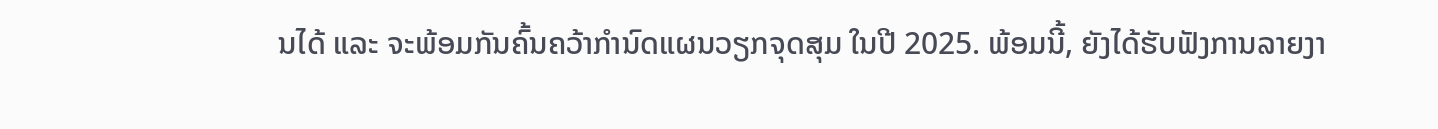ນໄດ້ ແລະ ຈະພ້ອມກັນຄົ້ນຄວ້າກໍານົດແຜນວຽກຈຸດສຸມ ໃນປີ 2025. ພ້ອມນີ້, ຍັງໄດ້ຮັບຟັງການລາຍງາ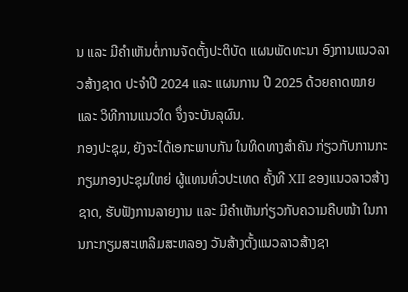ນ ແລະ ມີຄໍາເຫັນຕໍ່ການຈັດຕັ້ງປະຕິບັດ ແຜນພັດທະນາ ອົງການແນວລາວສ້າງຊາດ ປະຈຳປີ 2024 ແລະ ແຜນການ ປີ 2025 ດ້ວຍຄາດໝາຍ ແລະ ວິທີການແນວໃດ ຈຶ່ງຈະບັນລຸຜົນ.
ກອງປະຊຸມ, ຍັງຈະໄດ້ເອກະພາບກັນ ໃນທິດທາງສໍາຄັນ ກ່ຽວກັບການກະກຽມກອງປະຊຸມໃຫຍ່ ຜູ້ແທນທົ່ວປະເທດ ຄັ້ງທີ XII ຂອງແນວລາວສ້າງຊາດ, ຮັບຟັງການລາຍງານ ແລະ ມີຄຳເຫັນກ່ຽວກັບຄວາມຄືບໜ້າ ໃນການກະກຽມສະເຫລີມສະຫລອງ ວັນສ້າງຕັ້ງແນວລາວສ້າງຊາ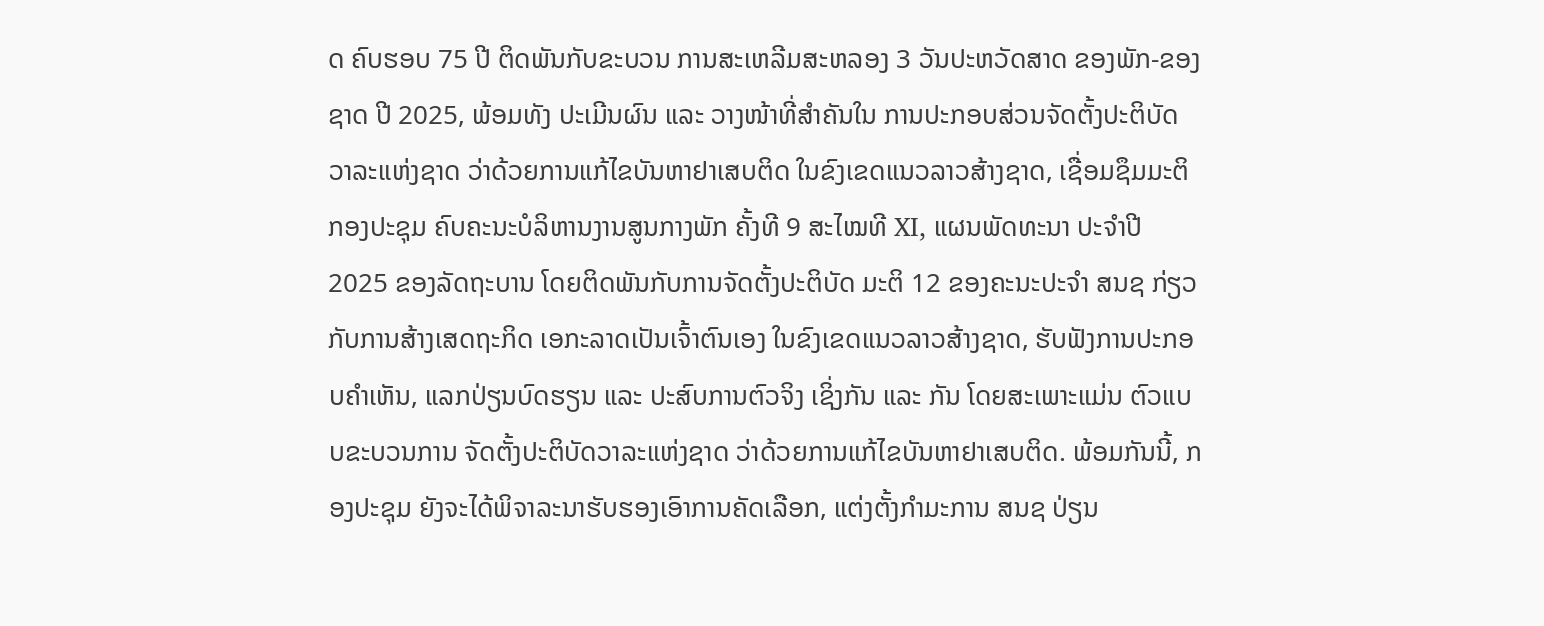ດ ຄົບຮອບ 75 ປີ ຕິດພັນກັບຂະບວນ ການສະເຫລີມສະຫລອງ 3 ວັນປະຫວັດສາດ ຂອງພັກ-ຂອງຊາດ ປີ 2025, ພ້ອມທັງ ປະເມີນຜົນ ແລະ ວາງໜ້າທີ່ສຳຄັນໃນ ການປະກອບສ່ວນຈັດຕັ້ງປະຕິບັດ ວາລະແຫ່ງຊາດ ວ່າດ້ວຍການແກ້ໄຂບັນຫາຢາເສບຕິດ ໃນຂົງເຂດແນວລາວສ້າງຊາດ, ເຊື່ອມຊຶມມະຕິກອງປະຊຸມ ຄົບຄະນະບໍລິຫານງານສູນກາງພັກ ຄັ້ງທີ 9 ສະໄໝທີ XI, ແຜນພັດທະນາ ປະຈຳປີ 2025 ຂອງລັດຖະບານ ໂດຍຕິດພັນກັບການຈັດຕັ້ງປະຕິບັດ ມະຕິ 12 ຂອງຄະນະປະຈຳ ສນຊ ກ່ຽວກັບການສ້າງເສດຖະກິດ ເອກະລາດເປັນເຈົ້າຕົນເອງ ໃນຂົງເຂດແນວລາວສ້າງຊາດ, ຮັບຟັງການປະກອບຄຳເຫັນ, ແລກປ່ຽນບົດຮຽນ ແລະ ປະສົບການຕົວຈິງ ເຊິ່ງກັນ ແລະ ກັນ ໂດຍສະເພາະແມ່ນ ຕົວແບບຂະບວນການ ຈັດຕັ້ງປະຕິບັດວາລະແຫ່ງຊາດ ວ່າດ້ວຍການແກ້ໄຂບັນຫາຢາເສບຕິດ. ພ້ອມກັນນີ້, ກອງປະຊຸມ ຍັງຈະໄດ້ພິຈາລະນາຮັບຮອງເອົາການຄັດເລືອກ, ແຕ່ງຕັ້ງກໍາມະການ ສນຊ ປ່ຽນ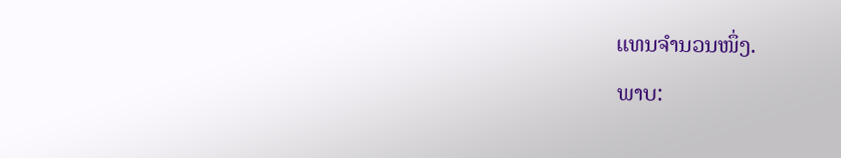ແທນຈຳນວນໜຶ່ງ.
ພາບ: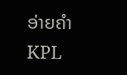ອ່າຍຄຳ
KPL